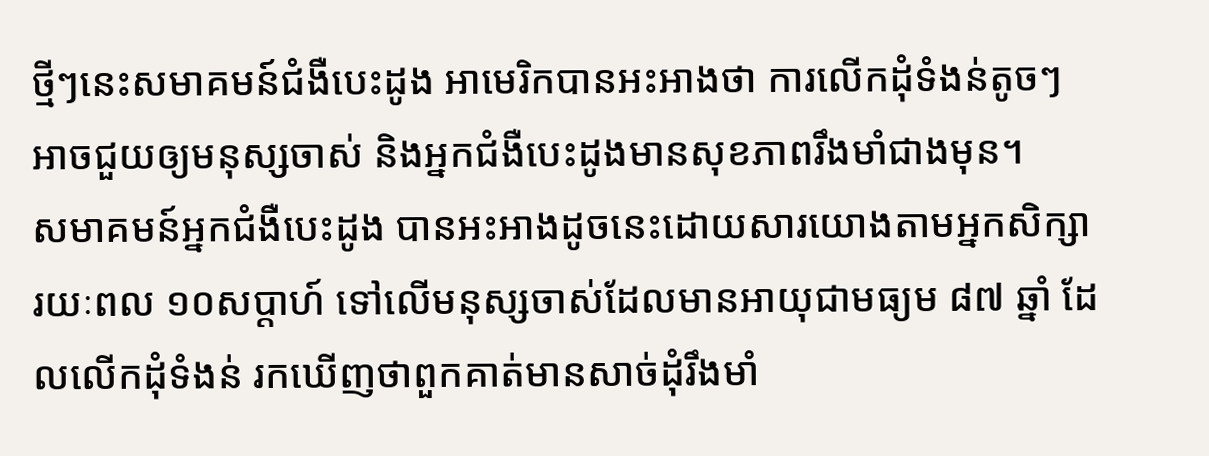ថ្មីៗនេះសមាគមន៍ជំងឺបេះដូង អាមេរិកបានអះអាងថា ការលើកដុំទំងន់តូចៗ អាចជួយឲ្យមនុស្សចាស់ និងអ្នកជំងឺបេះដូងមានសុខភាពរឹងមាំជាងមុន។
សមាគមន៍អ្នកជំងឺបេះដូង បានអះអាងដូចនេះដោយសារយោងតាមអ្នកសិក្សារយៈពល ១០សប្តាហ៍ ទៅលើមនុស្សចាស់ដែលមានអាយុជាមធ្យម ៨៧ ឆ្នាំ ដែលលើកដុំទំងន់ រកឃើញថាពួកគាត់មានសាច់ដុំរឹងមាំ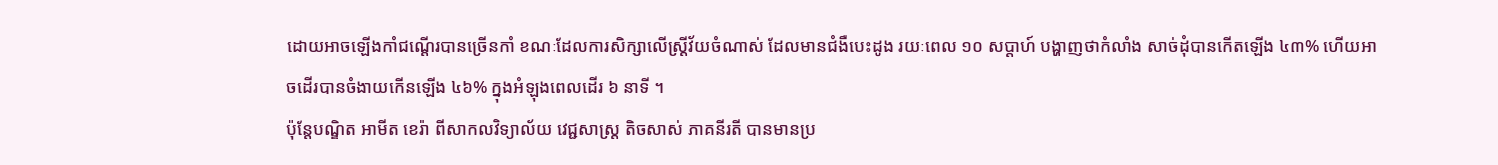ដោយអាចឡើងកាំជណ្តើរបានច្រើនកាំ ខណៈដែលការសិក្សាលើស្រ្តីវ័យចំណាស់ ដែលមានជំងឺបេះដូង រយៈពេល ១០ សប្តាហ៍ បង្ហាញថាកំលាំង សាច់ដុំបានកើតឡើង ៤៣% ហើយអាចដើរបានចំងាយកើនឡើង ៤៦% ក្នុងអំឡុងពេលដើរ ៦ នាទី ។
ប៉ុន្តែបណ្ឌិត អាមីត ខេរ៉ា ពីសាកលវិទ្យាល័យ វេជ្ជសាស្រ្ត តិចសាស់ ភាគនីរតី បានមានប្រ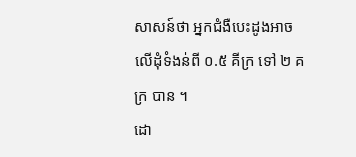សាសន៍ថា អ្នកជំងឺបេះដូងអាចលើដុំទំងន់ពី ០.៥ គីក្រ ទៅ ២ គក្រ បាន ។
ដោ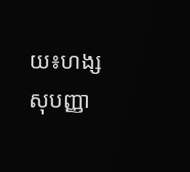យ៖ហង្ស សុបញ្ញា